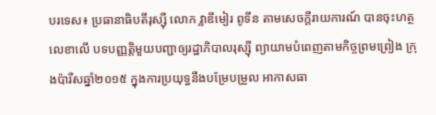បរទេស៖ ប្រធានាធិបតីរុស្ស៊ី លោក វ្លាឌីមៀរ ពូទីន តាមសេចក្តីរាយការណ៍ បានចុះហត្ថលេខាលើ បទបញ្ញត្តិមួយបញ្ជាឲ្យរដ្ឋាភិបាលរុស្ស៊ី ព្យាយាមបំពេញតាមកិច្ចព្រមព្រៀង ក្រុងប៉ារីសឆ្នាំ២០១៥ ក្នុងការប្រយុទ្ធនឹងបម្រែបម្រួល អាកាសធា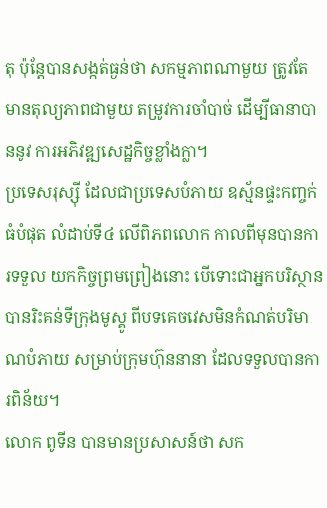តុ ប៉ុន្តែបានសង្កត់ធ្ងន់ថា សកម្មភាពណាមួយ ត្រូវតែមានតុល្យភាពជាមួយ តម្រូវការចាំបាច់ ដើម្បីធានាបាននូវ ការអភិវឌ្ឍសេដ្ឋកិច្ចខ្លាំងក្លា។
ប្រទេសរុស្ស៊ី ដែលជាប្រទេសបំភាយ ឧស្ម័នផ្ទះកញ្ចក់ធំបំផុត លំដាប់ទី៤ លើពិភពលោក កាលពីមុនបានការទទួល យកកិច្ចព្រមព្រៀងនោះ បើទោះជាអ្នកបរិស្ថាន បានរិះគន់ទីក្រុងមូស្គូ ពីបទគេចវេសមិនកំណត់បរិមាណបំភាយ សម្រាប់ក្រុមហ៊ុននានា ដែលទទួលបានការពិន័យ។
លោក ពូទីន បានមានប្រសាសន៍ថា សក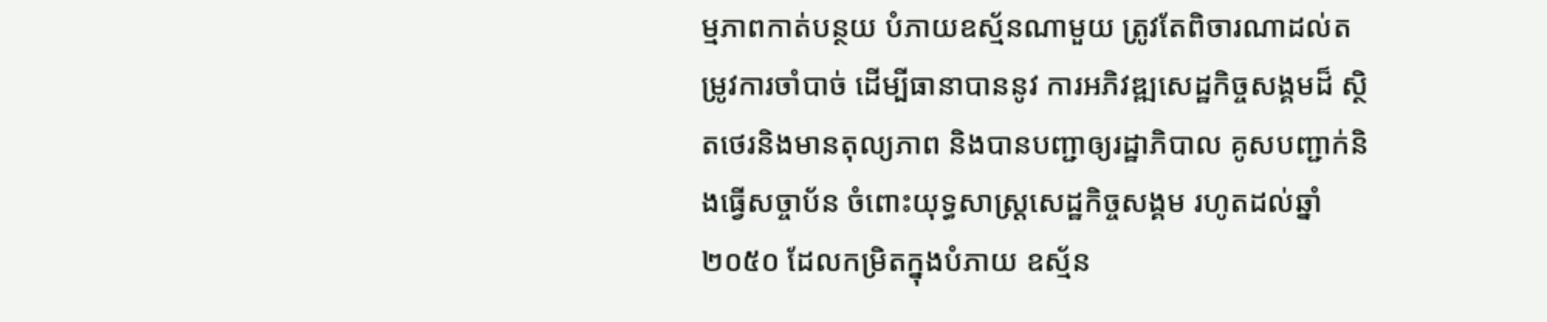ម្មភាពកាត់បន្ថយ បំភាយឧស្ម័នណាមួយ ត្រូវតែពិចារណាដល់តម្រូវការចាំបាច់ ដើម្បីធានាបាននូវ ការអភិវឌ្ឍសេដ្ឋកិច្ចសង្គមដ៏ ស្ថិតថេរនិងមានតុល្យភាព និងបានបញ្ជាឲ្យរដ្ឋាភិបាល គូសបញ្ជាក់និងធ្វើសច្ចាប័ន ចំពោះយុទ្ធសាស្ត្រសេដ្ឋកិច្ចសង្គម រហូតដល់ឆ្នាំ២០៥០ ដែលកម្រិតក្នុងបំភាយ ឧស្ម័ន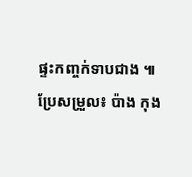ផ្ទះកញ្ចក់ទាបជាង ៕
ប្រែសម្រួល៖ ប៉ាង កុង